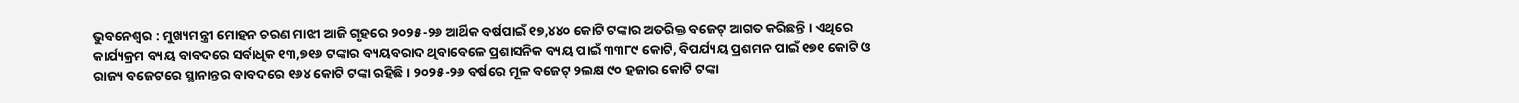ଭୁବନେଶ୍ୱର : ମୁଖ୍ୟମନ୍ତ୍ରୀ ମୋହନ ଚରଣ ମାଝୀ ଆଜି ଗୃହରେ ୨୦୨୫-୨୬ ଆର୍ଥିକ ବର୍ଷପାଇଁ ୧୭,୪୪୦ କୋଟି ଟଙ୍କାର ଅତରିକ୍ତ ବଜେଟ୍ ଆଗତ କରିଛନ୍ତି । ଏଥିରେ କାର୍ଯ୍ୟକ୍ରମ ବ୍ୟୟ ବାବଦରେ ସର୍ବାଧିକ ୧୩,୭୧୬ ଟଙ୍କାର ବ୍ୟୟବରାଦ ଥିବାବେଳେ ପ୍ରଶାସନିକ ବ୍ୟୟ ପାଇଁ ୩୩୮୯ କୋଟି, ବିପର୍ଯ୍ୟୟ ପ୍ରଶମନ ପାଇଁ ୧୭୧ କୋଟି ଓ ରାଜ୍ୟ ବଜେଟରେ ସ୍ଥାନାନ୍ତର ବାବଦରେ ୧୬୪ କୋଟି ଟଙ୍କା ରହିଛି । ୨୦୨୫-୨୬ ବର୍ଷରେ ମୂଳ ବଜେଟ୍ ୨ଲକ୍ଷ ୯୦ ହଜାର କୋଟି ଟଙ୍କା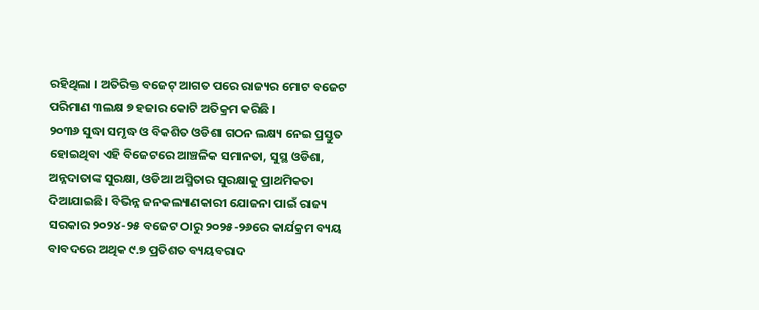ରହିଥିଲା । ଅତିରିକ୍ତ ବଜେଟ୍ ଆଗତ ପରେ ରାଜ୍ୟର ମୋଟ ବଜେଟ ପରିମାଣ ୩ଲକ୍ଷ ୭ ହଜାର କୋଟି ଅତିକ୍ରମ କରିଛି ।
୨୦୩୬ ସୁଦ୍ଧା ସମୃଦ୍ଧ ଓ ବିକଶିତ ଓଡିଶା ଗଠନ ଲକ୍ଷ୍ୟ ନେଇ ପ୍ରସ୍ତୁତ ହୋଇଥିବା ଏହି ବିଜେଟରେ ଆଞ୍ଚଳିକ ସମାନତା, ସୁସ୍ଥ ଓଡିଶା, ଅନ୍ନଦାତାଙ୍କ ସୁରକ୍ଷା, ଓଡିଆ ଅସ୍ମିତାର ସୁରକ୍ଷାକୁ ପ୍ରାଥମିକତା ଦିଆଯାଇଛି। ବିଭିନ୍ନ ଜନକଲ୍ୟାଣକାରୀ ଯୋଜନା ପାଇଁ ରାଜ୍ୟ ସରକାର ୨୦୨୪-୨୫ ବଜେଟ ଠାରୁ ୨୦୨୫-୨୬ରେ କାର୍ଯକ୍ରମ ବ୍ୟୟ ବାବଦରେ ଅଥିକ ୯.୭ ପ୍ରତିଶତ ବ୍ୟୟବରାଦ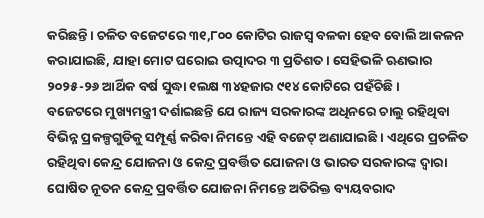କରିଛନ୍ତି। ଚଳିତ ବଜେଟରେ ୩୧,୮୦୦ କୋଟିର ରାଜସ୍ବ ବଳକା ହେବ ବୋଲି ଆକଳନ କରାଯାଇଛି, ଯାହା ମୋଟ ଘରୋଇ ଉତ୍ପାଦର ୩ ପ୍ରତିଶତ। ସେହିଭଳି ଋଣଭାର ୨୦୨୫-୨୬ ଆର୍ଥିକ ବର୍ଷ ସୁଦ୍ଧା ୧ଲକ୍ଷ ୩୪ହଜାର ୯୧୪ କୋଟିରେ ପହଁଚିଛି।
ବଜେଟରେ ମୁଖ୍ୟମନ୍ତ୍ରୀ ଦର୍ଶାଇଛନ୍ତି ଯେ ରାଜ୍ୟ ସରକାରଙ୍କ ଅଧିନରେ ଚାଲୁ ରହିଥିବା ବିଭିନ୍ନ ପ୍ରକଳ୍ପଗୁଡିକୁ ସମ୍ପୂର୍ଣ୍ଣ କରିବା ନିମନ୍ତେ ଏହି ବଜେଟ୍ ଅଣାଯାଇଛି । ଏଥିରେ ପ୍ରଚଳିତ ରହିଥିବା କେନ୍ଦ୍ର ଯୋଜନା ଓ କେନ୍ଦ୍ର ପ୍ରବର୍ତ୍ତିତ ଯୋଜନା ଓ ଭାରତ ସରକାରଙ୍କ ଦ୍ୱାରା ଘୋଷିତ ନୂତନ କେନ୍ଦ୍ର ପ୍ରବର୍ତ୍ତିତ ଯୋଜନା ନିମନ୍ତେ ଅତିରିକ୍ତ ବ୍ୟୟବରାଦ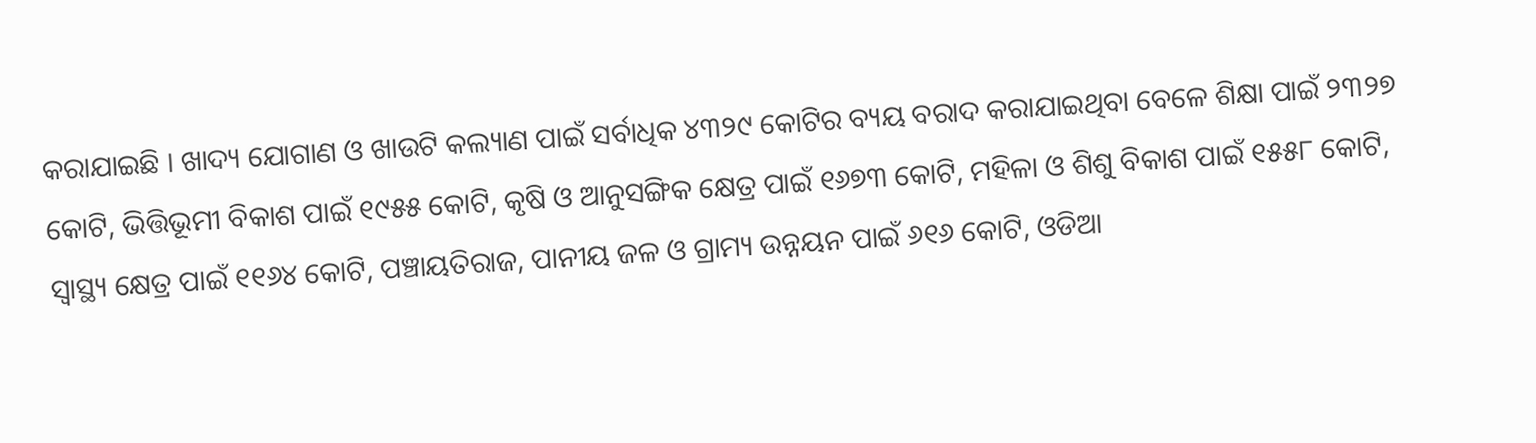କରାଯାଇଛି । ଖାଦ୍ୟ ଯୋଗାଣ ଓ ଖାଉଟି କଲ୍ୟାଣ ପାଇଁ ସର୍ବାଧିକ ୪୩୨୯ କୋଟିର ବ୍ୟୟ ବରାଦ କରାଯାଇଥିବା ବେଳେ ଶିକ୍ଷା ପାଇଁ ୨୩୨୭ କୋଟି, ଭିତ୍ତିଭୂମୀ ବିକାଶ ପାଇଁ ୧୯୫୫ କୋଟି, କୃଷି ଓ ଆନୁସଙ୍ଗିକ କ୍ଷେତ୍ର ପାଇଁ ୧୬୭୩ କୋଟି, ମହିଳା ଓ ଶିଶୁ ବିକାଶ ପାଇଁ ୧୫୫୮ କୋଟି, ସ୍ବାସ୍ଥ୍ୟ କ୍ଷେତ୍ର ପାଇଁ ୧୧୬୪ କୋଟି, ପଞ୍ଚାୟତିରାଜ, ପାନୀୟ ଜଳ ଓ ଗ୍ରାମ୍ୟ ଉନ୍ନୟନ ପାଇଁ ୬୧୬ କୋଟି, ଓଡିଆ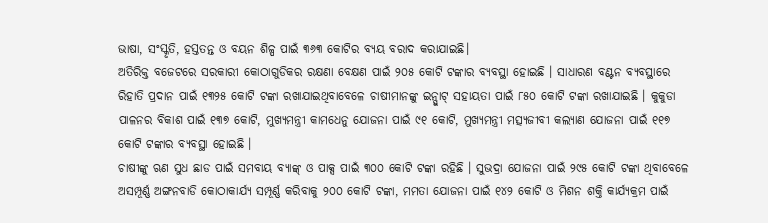ଭାଷା, ସଂସ୍କୃତି, ହସ୍ତତନ୍ତ ଓ ବୟନ ଶିଳ୍ପ ପାଇଁ ୩୬୩ କୋଟିର ବ୍ୟୟ ବରାଦ କରାଯାଇଛି।
ଅତିରିକ୍ତ ବଜେଟରେ ସରକାରୀ କୋଠାଗୁଡିକର ରକ୍ଷଣା ବେକ୍ଷଣ ପାଇଁ ୨୦୫ କୋଟି ଟଙ୍କାର ବ୍ୟବସ୍ଥା ହୋଇଛି । ସାଧାରଣ ବଣ୍ଟନ ବ୍ୟବସ୍ଥାରେ ରିହାତି ପ୍ରଦାନ ପାଇଁ ୧୩୨୫ କୋଟି ଟଙ୍କା ରଖାଯାଇଥିବାବେଳେ ଚାଷୀମାନଙ୍କୁ ଇନ୍ପୁାଟ୍ ସହାୟତା ପାଇଁ ୮୫୦ କୋଟି ଟଙ୍କା ରଖାଯାଇଛି । କୁକୁଡା ପାଳନର ବିକାଶ ପାଇଁ ୧୩୭ କୋଟି, ମୁଖ୍ୟମନ୍ତ୍ରୀ କାମଧେନୁ ଯୋଜନା ପାଇଁ ୯୧ କୋଟି, ମୁଖ୍ୟମନ୍ତ୍ରୀ ମତ୍ସ୍ୟଜୀବୀ କଲ୍ୟାଣ ଯୋଜନା ପାଇଁ ୧୧୭ କୋଟି ଟଙ୍କାର ବ୍ୟବସ୍ଥା ହୋଇଛି ।
ଚାଷୀଙ୍କୁ ଋଣ ସୁଧ ଛାଡ ପାଇଁ ସମବାୟ ବ୍ୟାଙ୍କ୍ ଓ ପାକ୍ସ ପାଇଁ ୩୦୦ କୋଟି ଟଙ୍କା ରହିଛି । ସୁଭଦ୍ରା ଯୋଜନା ପାଇଁ ୨୯୫ କୋଟି ଟଙ୍କା ଥିବାବେଳେ ଅସମ୍ପୂର୍ଣ୍ଣ ଅଙ୍ଗନବାଡି କୋଠାକାର୍ଯ୍ୟ ସମ୍ପୂର୍ଣ୍ଣ କରିବାକୁ ୨୦୦ କୋଟି ଟଙ୍କା, ମମତା ଯୋଜନା ପାଇଁ ୧୪୨ କୋଟି ଓ ମିଶନ ଶକ୍ତି କାର୍ଯ୍ୟକ୍ରମ ପାଇଁ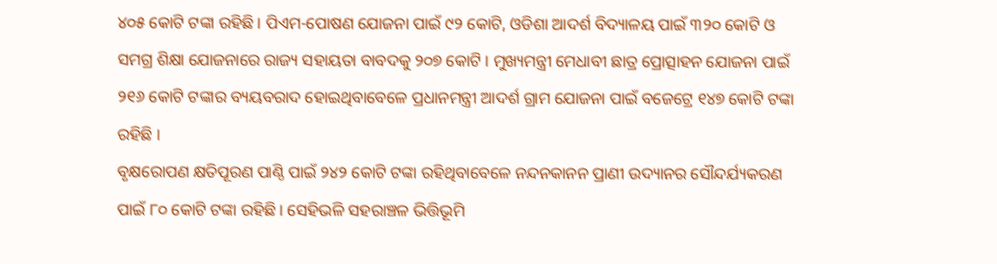୪୦୫ କୋଟି ଟଙ୍କା ରହିଛି । ପିଏମ-ପୋଷଣ ଯୋଜନା ପାଇଁ ୯୨ କୋଟି, ଓଡିଶା ଆଦର୍ଶ ବିଦ୍ୟାଳୟ ପାଇଁ ୩୨୦ କୋଟି ଓ ସମଗ୍ର ଶିକ୍ଷା ଯୋଜନାରେ ରାଜ୍ୟ ସହାୟତା ବାବଦକୁ ୨୦୭ କୋଟି । ମୁଖ୍ୟମନ୍ତ୍ରୀ ମେଧାବୀ ଛାତ୍ର ପ୍ରୋତ୍ସାହନ ଯୋଜନା ପାଇଁ ୨୧୬ କୋଟି ଟଙ୍କାର ବ୍ୟୟବରାଦ ହୋଇଥିବାବେଳେ ପ୍ରଧାନମନ୍ତ୍ରୀ ଆଦର୍ଶ ଗ୍ରାମ ଯୋଜନା ପାଇଁ ବଜେଟ୍ରେ ୧୪୭ କୋଟି ଟଙ୍କା ରହିଛି ।
ବୃକ୍ଷରୋପଣ କ୍ଷତିପୂରଣ ପାଣ୍ଠି ପାଇଁ ୨୪୨ କୋଟି ଟଙ୍କା ରହିଥିବାବେଳେ ନନ୍ଦନକାନନ ପ୍ରାଣୀ ଉଦ୍ୟାନର ସୌନ୍ଦର୍ଯ୍ୟକରଣ ପାଇଁ ୮୦ କୋଟି ଟଙ୍କା ରହିଛି । ସେହିଭଳି ସହରାଞ୍ଚଳ ଭିତ୍ତିଭୂମି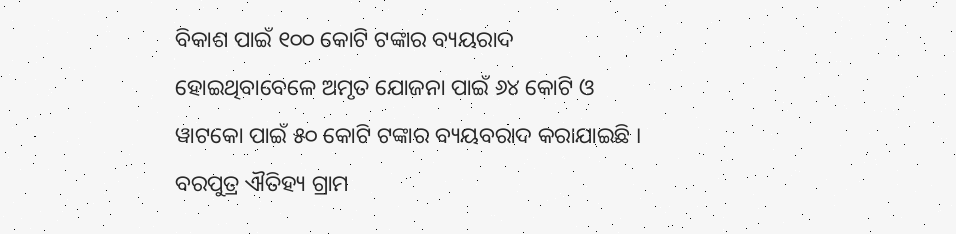ବିକାଶ ପାଇଁ ୧୦୦ କୋଟି ଟଙ୍କାର ବ୍ୟୟରାଦ ହୋଇଥିବାବେଳେ ଅମୃତ ଯୋଜନା ପାଇଁ ୬୪ କୋଟି ଓ ୱାଟକୋ ପାଇଁ ୫୦ କୋଟି ଟଙ୍କାର ବ୍ୟୟବରାଦ କରାଯାଇଛି । ବରପୁତ୍ର ଐତିହ୍ୟ ଗ୍ରାମ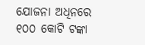ଯୋଜନା ଅଧିନରେ ୧୦୦ କୋଟି ଟଙ୍କା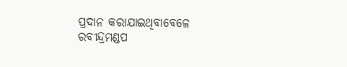ପ୍ରଦାନ କରାଯାଇଥିବାବେଳେ ରବୀନ୍ଦ୍ରମଣ୍ଡପ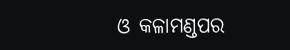ଓ କଳାମଣ୍ଡପର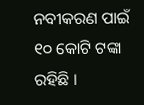ନବୀକରଣ ପାଇଁ ୧୦ କୋଟି ଟଙ୍କା ରହିଛି ।